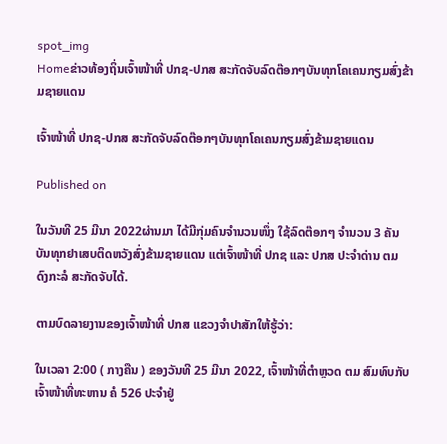spot_img
Homeຂ່າວທ້ອງຖິ່ນເຈົ້າໜ້າທີ່ ປກຊ-ປກສ ສະກັດຈັບລົດຕ໊ອກໆບັນທຸກໂຄເຄນກຽມສົ່ງຂ້າມຊາຍແດນ

ເຈົ້າໜ້າທີ່ ປກຊ-ປກສ ສະກັດຈັບລົດຕ໊ອກໆບັນທຸກໂຄເຄນກຽມສົ່ງຂ້າມຊາຍແດນ

Published on

ໃນວັນທີ 25 ມີນາ 2022ຜ່ານມາ ໄດ້ມີກຸ່ມຄົນຈຳນວນໜຶ່ງ ໃຊ້ລົດຕ໊ອກໆ ຈຳນວນ 3 ຄັນ ບັນທຸກຢາເສບຕິດຫວັງສົ່ງຂ້າມຊາຍແດນ ແຕ່ເຈົ້າໜ້າທີ່ ປກຊ ແລະ ປກສ ປະຈຳດ່ານ ຕມ ດົງກະລໍ ສະກັດຈັບໄດ້.

ຕາມບົດລາຍງານຂອງເຈົ້າໜ້າທີ່ ປກສ ແຂວງຈຳປາສັກໃຫ້ຮູ້ວ່າ:

ໃນເວລາ 2:00 ( ກາງຄືນ ) ຂອງວັນທີ 25 ມີນາ 2022, ເຈົ້າໜ້າທີ່ຕຳຫຼວດ ຕມ ສົມທົບກັບເຈົ້າໜ້າທີ່ທະຫານ ຄໍ 526 ປະຈຳຢູ່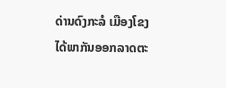ດ່ານດົງກະລໍ ເມືອງໂຂງ ໄດ້ພາກັນອອກລາດຕະ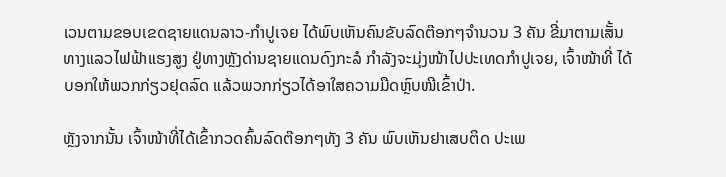ເວນຕາມຂອບເຂດຊາຍແດນລາວ-ກຳປູເຈຍ ໄດ້ພົບເຫັນຄົນຂັບລົດຕ໊ອກໆຈຳນວນ 3 ຄັນ ຂີ່ມາຕາມເສັ້ນທາງແລວໄຟຟ້າແຮງສູງ ຢູ່ທາງຫຼັງດ່ານຊາຍແດນດົງກະລໍ ກຳລັງຈະມຸ່ງໜ້າໄປປະເທດກຳປູເຈຍ, ເຈົ້າໜ້າທີ່ ໄດ້ບອກໃຫ້ພວກກ່ຽວຢຸດລົດ ແລ້ວພວກກ່ຽວໄດ້ອາໃສຄວາມມືດຫຼົບໜີເຂົ້າປ່າ.

ຫຼັງຈາກນັ້ນ ເຈົ້າໜ້າທີ່ໄດ້ເຂົ້າກວດຄົ້ນລົດຕ໊ອກໆທັງ 3 ຄັນ ພົບເຫັນຢາເສບຕິດ ປະເພ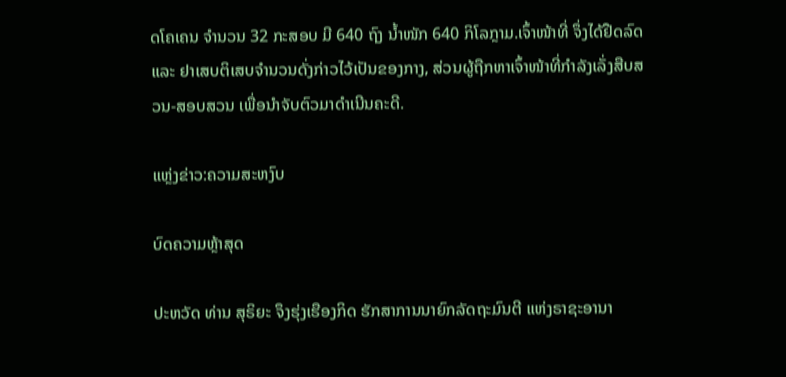ດໂຄເຄນ ຈຳນວນ 32 ກະສອບ ມີ 640 ຖົງ ນໍ້າໜັກ 640 ກິໂລກຼາມ.ເຈົ້າໜ້າທີ່ ຈຶ່ງໄດ້ຢືດລົດ ແລະ ຢາເສບຕິເສບຈຳນວນດັ່ງກ່າວໄວ້ເປັນຂອງກາງ, ສ່ວນຜູ້ຖືກຫາເຈົ້າໜ້າທີ່ກຳລັງເລັ່ງສືບສວນ-ສອບສວນ ເພື່ອນຳຈັບຕົວມາດຳເນີນຄະດີ.

ແຫຼ່ງຂ່າວ:ຄວາມສະຫງົບ

ບົດຄວາມຫຼ້າສຸດ

ປະຫວັດ ທ່ານ ສຸຣິຍະ ຈຶງຮຸ່ງເຮືອງກິດ ຮັກສາການນາຍົກລັດຖະມົນຕີ ແຫ່ງຣາຊະອານາ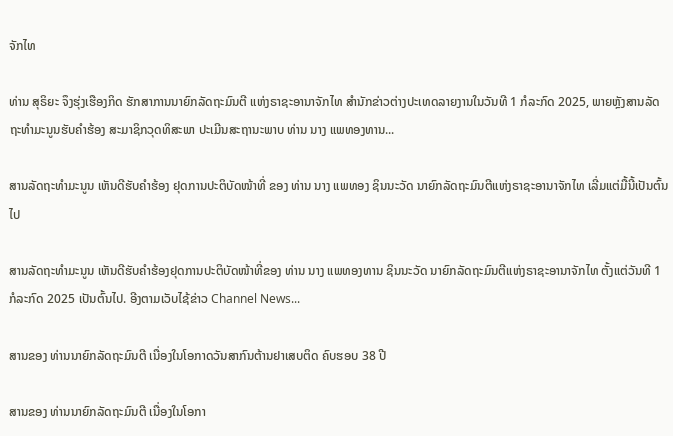ຈັກໄທ

ທ່ານ ສຸຣິຍະ ຈຶງຮຸ່ງເຮືອງກິດ ຮັກສາການນາຍົກລັດຖະມົນຕີ ແຫ່ງຣາຊະອານາຈັກໄທ ສຳນັກຂ່າວຕ່າງປະເທດລາຍງານໃນວັນທີ 1 ກໍລະກົດ 2025, ພາຍຫຼັງສານລັດຖະທຳມະນູນຮັບຄຳຮ້ອງ ສະມາຊິກວຸດທິສະພາ ປະເມີນສະຖານະພາບ ທ່ານ ນາງ ແພທອງທານ...

ສານລັດຖະທຳມະນູນ ເຫັນດີຮັບຄຳຮ້ອງ ຢຸດການປະຕິບັດໜ້າທີ່ ຂອງ ທ່ານ ນາງ ແພທອງ ຊິນນະວັດ ນາຍົກລັດຖະມົນຕີແຫ່ງຣາຊະອານາຈັກໄທ ເລີ່ມແຕ່ມື້ນີ້ເປັນຕົ້ນໄປ

ສານລັດຖະທຳມະນູນ ເຫັນດີຮັບຄຳຮ້ອງຢຸດການປະຕິບັດໜ້າທີ່ຂອງ ທ່ານ ນາງ ແພທອງທານ ຊິນນະວັດ ນາຍົກລັດຖະມົນຕີແຫ່ງຣາຊະອານາຈັກໄທ ຕັ້ງແຕ່ວັນທີ 1 ກໍລະກົດ 2025 ເປັນຕົ້ນໄປ. ອີງຕາມເວັບໄຊ້ຂ່າວ Channel News...

ສານຂອງ ທ່ານນາຍົກລັດຖະມົນຕີ ເນື່ອງໃນໂອກາດວັນສາກົນຕ້ານຢາເສບຕິດ ຄົບຮອບ 38 ປີ

ສານຂອງ ທ່ານນາຍົກລັດຖະມົນຕີ ເນື່ອງໃນໂອກາ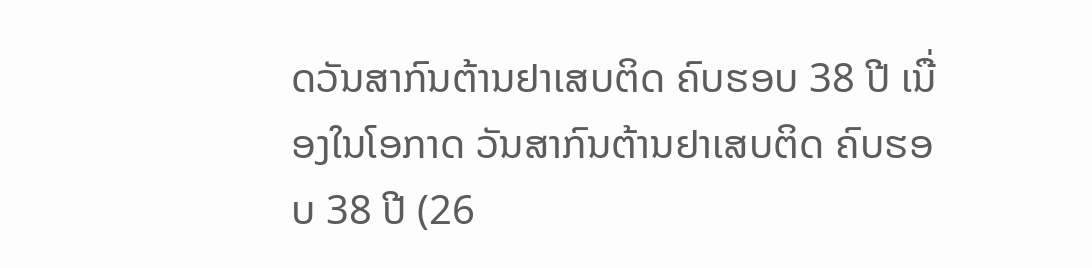ດວັນສາກົນຕ້ານຢາເສບຕິດ ຄົບຮອບ 38 ປີ ເນື່ອງໃນໂອກາດ ວັນສາກົນຕ້ານຢາເສບຕິດ ຄົບຮອບ 38 ປີ (26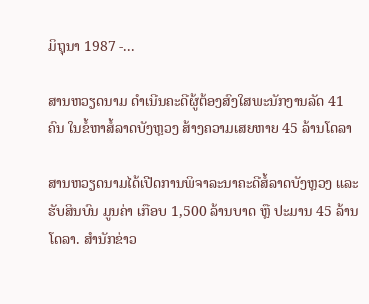ມິຖຸນາ 1987 -...

ສານຫວຽດນາມ ດຳເນີນຄະດີຜູ້ຕ້ອງສົງໃສພະນັກງານລັດ 41 ຄົນ ໃນຂໍ້ຫາສໍ້ລາດບັງຫຼວງ ສ້າງຄວາມເສຍຫາຍ 45 ລ້ານໂດລາ

ສານຫວຽດນາມໄດ້ເປີດການພິຈາລະນາຄະດີສໍ້ລາດບັງຫຼວງ ແລະ ຮັບສິນບົນ ມູນຄ່າ ເກືອບ 1,500 ລ້ານບາດ ຫຼື ປະມານ 45 ລ້ານໂດລາ. ສຳນັກຂ່າວ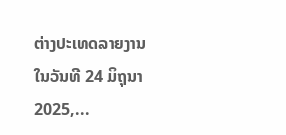ຕ່າງປະເທດລາຍງານໃນວັນທີ 24 ມິຖຸນາ 2025,...